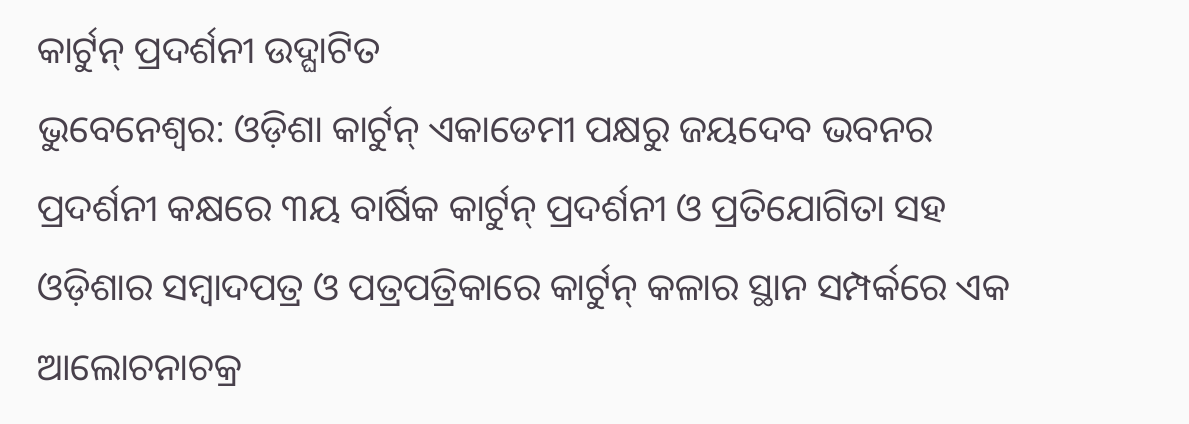କାର୍ଟୁନ୍ ପ୍ରଦର୍ଶନୀ ଉଦ୍ଘାଟିତ
ଭୁବେନେଶ୍ୱର: ଓଡ଼ିଶା କାର୍ଟୁନ୍ ଏକାଡେମୀ ପକ୍ଷରୁ ଜୟଦେବ ଭବନର ପ୍ରଦର୍ଶନୀ କକ୍ଷରେ ୩ୟ ବାର୍ଷିକ କାର୍ଟୁନ୍ ପ୍ରଦର୍ଶନୀ ଓ ପ୍ରତିଯୋଗିତା ସହ ଓଡ଼ିଶାର ସମ୍ବାଦପତ୍ର ଓ ପତ୍ରପତ୍ରିକାରେ କାର୍ଟୁନ୍ କଳାର ସ୍ଥାନ ସମ୍ପର୍କରେ ଏକ ଆଲୋଚନାଚକ୍ର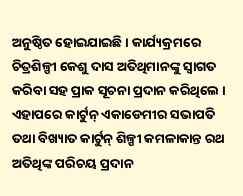ଅନୁଷ୍ଠିତ ହୋଇଯାଇଛି । କାର୍ଯ୍ୟକ୍ରମରେ ଚିତ୍ରଶିଳ୍ପୀ କେଶୁ ଦାସ ଅତିଥିମାନଙ୍କୁ ସ୍ୱାଗତ କରିବା ସହ ପ୍ରାକ ସୂଚନା ପ୍ରଦାନ କରିଥିଲେ । ଏହାପରେ କାର୍ଟୁନ୍ ଏକାଡେମୀର ସଭାପତି ତଥା ବିଖ୍ୟାତ କାର୍ଟୁନ୍ ଶିଳ୍ପୀ କମଳାକାନ୍ତ ରଥ ଅତିଥିଙ୍କ ପରିଚୟ ପ୍ରଦାନ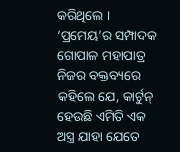କରିଥିଲେ । ‘ପ୍ରମେୟ’ର ସମ୍ପାଦକ ଗୋପାଳ ମହାପାତ୍ର ନିଜର ବକ୍ତବ୍ୟରେ କହିଲେ ଯେ, କାର୍ଟୁନ୍ ହେଉଛି ଏମିତି ଏକ ଅସ୍ତ୍ର ଯାହା ଯେତେ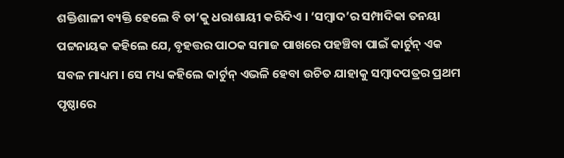ଶକ୍ତିଶାଳୀ ବ୍ୟକ୍ତି ହେଲେ ବି ତା’କୁ ଧରାଶାୟୀ କରିଦିଏ । ‘ସମ୍ବାଦ’ର ସମ୍ପାଦିକା ତନୟା ପଟ୍ଟନାୟକ କହିଲେ ଯେ, ବୃହତ୍ତର ପାଠକ ସମାଜ ପାଖରେ ପହଞ୍ଚିବା ପାଇଁ କାର୍ଟୁନ୍ ଏକ ସବଳ ମାଧ୍ୟମ । ସେ ମଧ୍ୟ କହିଲେ କାର୍ଟୁନ୍ ଏଭଳି ହେବା ଉଚିତ ଯାହାକୁ ସମ୍ବାଦପତ୍ରର ପ୍ରଥମ ପୃଷ୍ଠାରେ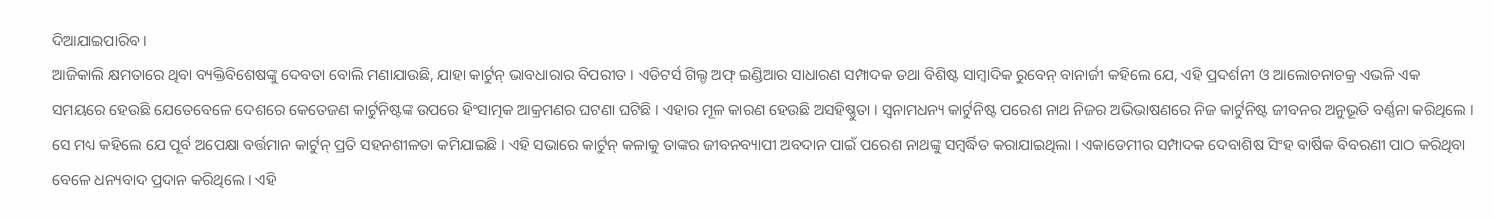ଦିଆଯାଇପାରିବ ।
ଆଜିକାଲି କ୍ଷମତାରେ ଥିବା ବ୍ୟକ୍ତିବିଶେଷଙ୍କୁ ଦେବତା ବୋଲି ମଣାଯାଉଛି, ଯାହା କାର୍ଟୁନ୍ ଭାବଧାରାର ବିପରୀତ । ଏଡିଟର୍ସ ଗିଲ୍ଡ ଅଫ୍ ଇଣ୍ଡିଆର ସାଧାରଣ ସମ୍ପାଦକ ତଥା ବିଶିଷ୍ଟ ସାମ୍ବାଦିକ ରୁବେନ୍ ବାନାର୍ଜୀ କହିଲେ ଯେ, ଏହି ପ୍ରଦର୍ଶନୀ ଓ ଆଲୋଚନାଚକ୍ର ଏଭଳି ଏକ ସମୟରେ ହେଉଛି ଯେତେବେଳେ ଦେଶରେ କେତେଜଣ କାର୍ଟୁନିଷ୍ଟଙ୍କ ଉପରେ ହିଂସାତ୍ମକ ଆକ୍ରମଣର ଘଟଣା ଘଟିଛି । ଏହାର ମୂଳ କାରଣ ହେଉଛି ଅସହିଷ୍ଣୁତା । ସ୍ୱନାମଧନ୍ୟ କାର୍ଟୁନିଷ୍ଟ ପରେଶ ନାଥ ନିଜର ଅଭିଭାଷଣରେ ନିଜ କାର୍ଟୁନିଷ୍ଟ ଜୀବନର ଅନୁଭୂତି ବର୍ଣ୍ଣନା କରିଥିଲେ । ସେ ମଧ୍ୟ କହିଲେ ଯେ ପୂର୍ବ ଅପେକ୍ଷା ବର୍ତ୍ତମାନ କାର୍ଟୁନ୍ ପ୍ରତି ସହନଶୀଳତା କମିଯାଇଛି । ଏହି ସଭାରେ କାର୍ଟୁନ୍ କଳାକୁ ତାଙ୍କର ଜୀବନବ୍ୟାପୀ ଅବଦାନ ପାଇଁ ପରେଶ ନାଥଙ୍କୁ ସମ୍ବର୍ଦ୍ଧିତ କରାଯାଇଥିଲା । ଏକାଡେମୀର ସମ୍ପାଦକ ଦେବାଶିଷ ସିଂହ ବାର୍ଷିକ ବିବରଣୀ ପାଠ କରିଥିବା ବେଳେ ଧନ୍ୟବାଦ ପ୍ରଦାନ କରିଥିଲେ । ଏହି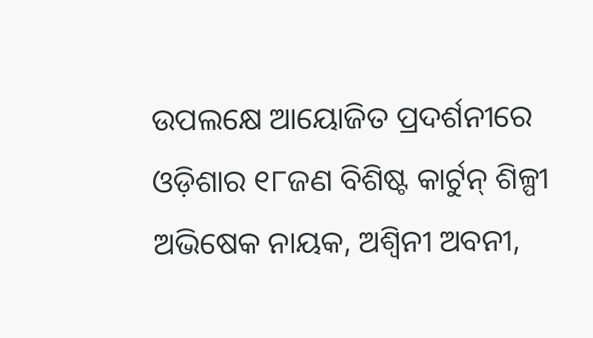ଉପଲକ୍ଷେ ଆୟୋଜିତ ପ୍ରଦର୍ଶନୀରେ ଓଡ଼ିଶାର ୧୮ଜଣ ବିଶିଷ୍ଟ କାର୍ଟୁନ୍ ଶିଳ୍ପୀ ଅଭିଷେକ ନାୟକ, ଅଶ୍ୱିନୀ ଅବନୀ,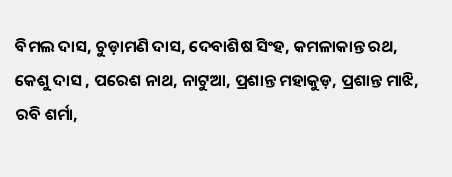ବିମଲ ଦାସ, ଚୁଡ଼ାମଣି ଦାସ, ଦେବାଶିଷ ସିଂହ, କମଳାକାନ୍ତ ରଥ, କେଶୁ ଦାସ , ପରେଶ ନାଥ, ନାଟୁଆ, ପ୍ରଶାନ୍ତ ମହାକୁଡ଼, ପ୍ରଶାନ୍ତ ମାଝି, ରବି ଶର୍ମା,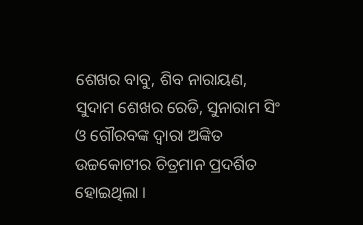ଶେଖର ବାବୁ, ଶିବ ନାରାୟଣ, ସୁଦାମ ଶେଖର ରେଡି, ସୁନାରାମ ସିଂ ଓ ଗୌରବଙ୍କ ଦ୍ୱାରା ଅଙ୍କିତ ଉଚ୍ଚକୋଟୀର ଚିତ୍ରମାନ ପ୍ରଦର୍ଶିତ ହୋଇଥିଲା ।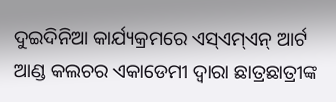ଦୁଇଦିନିଆ କାର୍ଯ୍ୟକ୍ରମରେ ଏସ୍ଏମ୍ଏନ୍ ଆର୍ଟ ଆଣ୍ଡ କଲଚର ଏକାଡେମୀ ଦ୍ୱାରା ଛାତ୍ରଛାତ୍ରୀଙ୍କ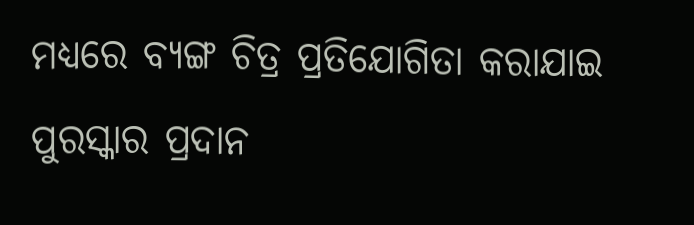ମଧ୍ୟରେ ବ୍ୟଙ୍ଗ ଚିତ୍ର ପ୍ରତିଯୋଗିତା କରାଯାଇ ପୁରସ୍କାର ପ୍ରଦାନ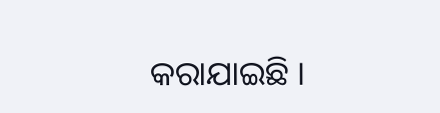କରାଯାଇଛି ।